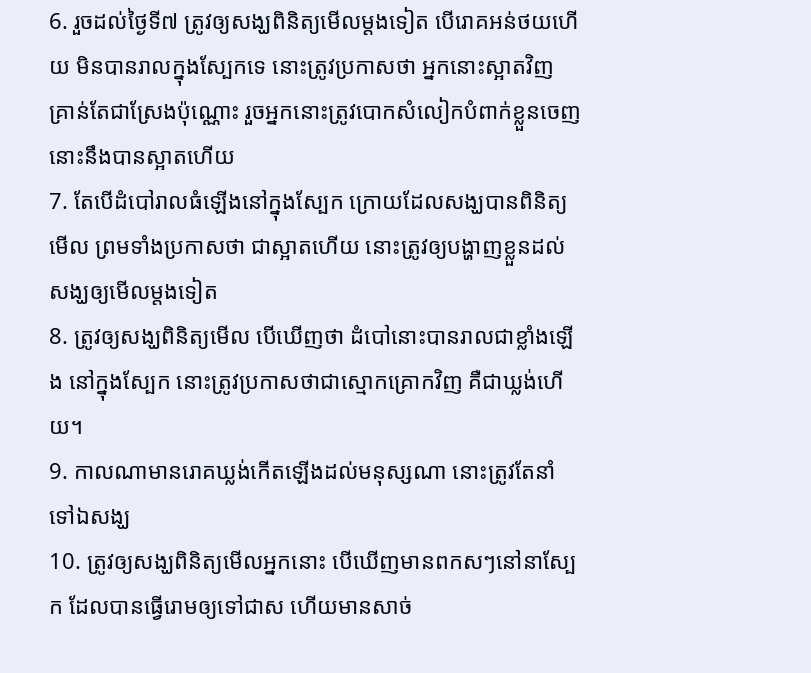6. រួចដល់ថ្ងៃទី៧ ត្រូវឲ្យសង្ឃពិនិត្យមើលម្តងទៀត បើរោគអន់ថយហើយ មិនបានរាលក្នុងស្បែកទេ នោះត្រូវប្រកាសថា អ្នកនោះស្អាតវិញ គ្រាន់តែជាស្រែងប៉ុណ្ណោះ រួចអ្នកនោះត្រូវបោកសំលៀកបំពាក់ខ្លួនចេញ នោះនឹងបានស្អាតហើយ
7. តែបើដំបៅរាលធំឡើងនៅក្នុងស្បែក ក្រោយដែលសង្ឃបានពិនិត្យមើល ព្រមទាំងប្រកាសថា ជាស្អាតហើយ នោះត្រូវឲ្យបង្ហាញខ្លួនដល់សង្ឃឲ្យមើលម្តងទៀត
8. ត្រូវឲ្យសង្ឃពិនិត្យមើល បើឃើញថា ដំបៅនោះបានរាលជាខ្លាំងឡើង នៅក្នុងស្បែក នោះត្រូវប្រកាសថាជាស្មោកគ្រោកវិញ គឺជាឃ្លង់ហើយ។
9. កាលណាមានរោគឃ្លង់កើតឡើងដល់មនុស្សណា នោះត្រូវតែនាំទៅឯសង្ឃ
10. ត្រូវឲ្យសង្ឃពិនិត្យមើលអ្នកនោះ បើឃើញមានពកសៗនៅនាស្បែក ដែលបានធ្វើរោមឲ្យទៅជាស ហើយមានសាច់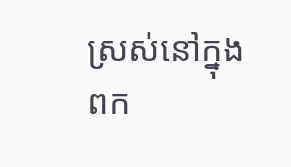ស្រស់នៅក្នុងពក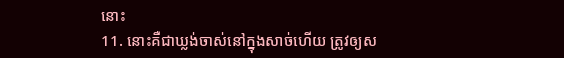នោះ
11. នោះគឺជាឃ្លង់ចាស់នៅក្នុងសាច់ហើយ ត្រូវឲ្យស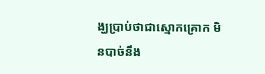ង្ឃប្រាប់ថាជាស្មោកគ្រោក មិនបាច់នឹង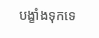បង្ខាំងទុកទេ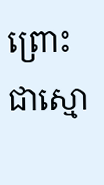ព្រោះជាស្មោ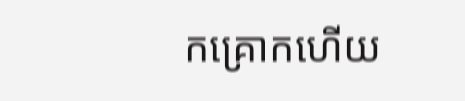កគ្រោកហើយ